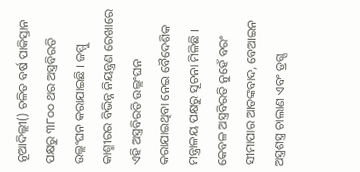ନୂଆଦିଲ୍ଲୀ() ଚଳିତ ବର୍ଷ ପାକିସ୍ତାନ ପକ୍ଷରୁ ୩୮୦୦ ଥର ଅସ୍ତ୍ରବିରତି ଉଲ୍ଲଂଘନ କରାଯାଇଛି । ଜମ୍ମୁ କାଶ୍ମୀରର ବିଭିନ୍ନ ନିୟନ୍ତ୍ରଣ ରେଖାରେ ଏହି ଅସ୍ତ୍ରବିରତି ଉଲ୍ଲଂଘନ କରାଯାଇଥିବା ନେଇ ବୈଦେଶିକ ମନ୍ତ୍ରାଳୟ ପକ୍ଷରୁ ସୂଚନା ମିଳିଛି । କେବଳ ଅସ୍ତ୍ରବିରତି ନୁହେଁ ବରଂ ସୀମାପାର ଆତଙ୍କବାଦ, ବେଆଇନ ଅସ୍ତ୍ରଶସ୍ତ୍ର ଚାଲାଣ ଏବଂ ଡ୍ରଗ୍ସ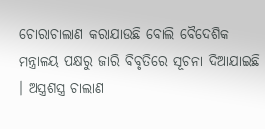ଚୋରାଚାଲାଣ କରାଯାଉଛି ବୋଲି ବୈଦେଶିକ ମନ୍ତ୍ରାଳୟ ପକ୍ଷରୁ ଜାରି ବିବୃତିରେ ସୂଚନା ଦିଆଯାଇଛି । ଅସ୍ତ୍ରଶସ୍ତ୍ର ଚାଲାଣ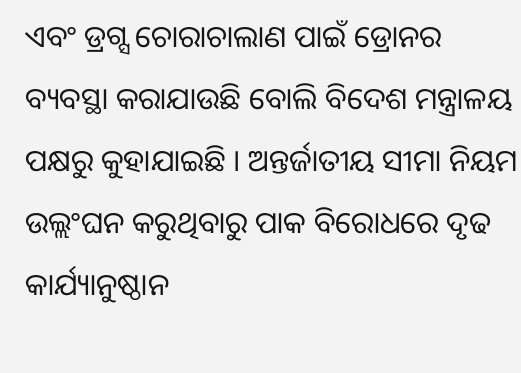ଏବଂ ଡ୍ରଗ୍ସ ଚୋରାଚାଲାଣ ପାଇଁ ଡ୍ରୋନର ବ୍ୟବସ୍ଥା କରାଯାଉଛି ବୋଲି ବିଦେଶ ମନ୍ତ୍ରାଳୟ ପକ୍ଷରୁ କୁହାଯାଇଛି । ଅନ୍ତର୍ଜାତୀୟ ସୀମା ନିୟମ ଉଲ୍ଲଂଘନ କରୁଥିବାରୁ ପାକ ବିରୋଧରେ ଦୃଢ କାର୍ଯ୍ୟାନୁଷ୍ଠାନ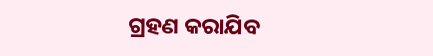ଗ୍ରହଣ କରାଯିବ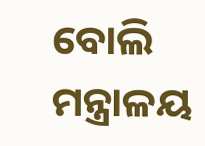ବୋଲି ମନ୍ତ୍ରାଳୟ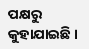ପକ୍ଷରୁ କୁହାଯାଇଛି ।